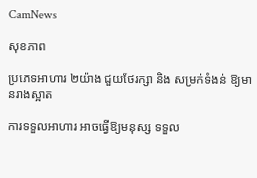CamNews

សុខភាព

ប្រភេទអាហារ ២យ៉ាង ជួយថែរក្សា និង សម្រក់ទំងន់ ឱ្យមានរាងស្អាត

ការទទួលអាហារ អាចធ្វើឱ្យមនុស្ស ទទួល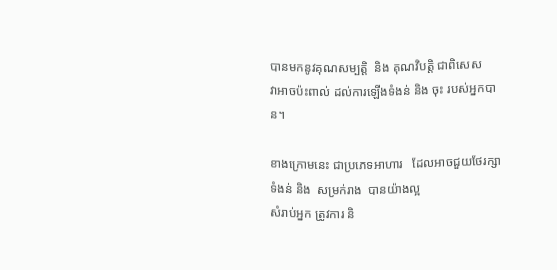បានមកនូវគុណសម្បតិ្ត  និង គុណវិបត្តិ ជាពិសេស
វាអាចប៉ះពាល់ ដល់ការឡើងទំងន់ និង ចុះ របស់អ្នកបាន។

ខាងក្រោមនេះ ជាប្រភេទអាហារ   ដែលអាចជួយថែរក្សាទំងន់ និង  សម្រក់រាង  បានយ៉ាងល្អ
សំរាប់អ្នក ត្រូវការ និ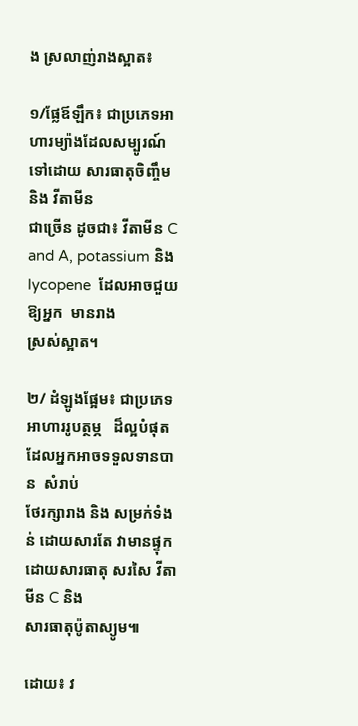ង ស្រលាញ់រាងស្អាត៖

១/ផ្លែឪឡឹក៖ ជាប្រភេទអាហារម្យ៉ាងដែលសម្បូរណ៍ទៅដោយ សារធាតុចិញ្ចឹម និង វីតាមីន
ជាច្រើន ដូចជា៖ វីតាមីន C and A, potassium និង lycopene  ដែលអាចជួយឱ្យអ្នក  មានរាង
ស្រស់ស្អាត។

២/ ដំឡូងផ្អែម៖ ជាប្រភេទអាហាររូបត្ថម្ភ   ដ៏ល្អបំផុត  ដែលអ្នកអាចទទួលទានបាន  សំរាប់
ថែរក្សារាង និង សម្រក់ទំងន់ ដោយសារតែ វាមានផ្ទុកដោយសារធាតុ សរសៃ វីតាមីន C និង
សារធាតុប៉ូតាស្យូម៕

ដោយ៖ វ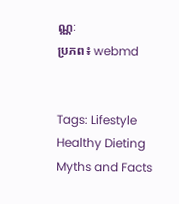ណ្ណៈ
ប្រភព៖ webmd


Tags: Lifestyle Healthy Dieting Myths and Facts